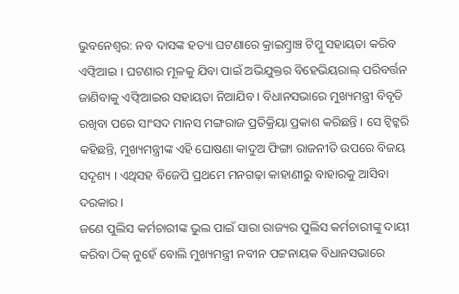ଭୁବନେଶ୍ୱର: ନବ ଦାସଙ୍କ ହତ୍ୟା ଘଟଣାରେ କ୍ରାଇମ୍ବ୍ରାଞ୍ଚ ଟିମ୍କୁ ସହାୟତା କରିବ ଏଫ୍ବିଆଇ । ଘଟଣାର ମୂଳକୁ ଯିବା ପାଇଁ ଅଭିଯୁକ୍ତର ବିହେଭିୟରାଲ୍ ପରିବର୍ତ୍ତନ ଜାଣିବାକୁ ଏଫ୍ବିଆଇର ସହାୟତା ନିଆଯିବ । ବିଧାନସଭାରେ ମୁଖ୍ୟମନ୍ତ୍ରୀ ବିବୃତି ରଖିବା ପରେ ସାଂସଦ ମାନସ ମଙ୍ଗରାଜ ପ୍ରତିକ୍ରିୟା ପ୍ରକାଶ କରିଛନ୍ତି । ସେ ଟ୍ୱିଟ୍କରି କହିଛନ୍ତି, ମୁଖ୍ୟମନ୍ତ୍ରୀଙ୍କ ଏହି ଘୋଷଣା କାଦୁଅ ଫିଙ୍ଗା ରାଜନୀତି ଉପରେ ବିଜୟ ସଦୃଶ୍ୟ । ଏଥିସହ ବିଜେପି ପ୍ରଥମେ ମନଗଢ଼ା କାହାଣୀରୁ ବାହାରକୁ ଆସିବା ଦରକାର ।
ଜଣେ ପୁଲିସ କର୍ମଚାରୀଙ୍କ ଭୁଲ ପାଇଁ ସାରା ରାଜ୍ୟର ପୁଲିସ କର୍ମଚାରୀଙ୍କୁ ଦାୟୀ କରିବା ଠିକ୍ ନୁହେଁ ବୋଲି ମୁଖ୍ୟମନ୍ତ୍ରୀ ନବୀନ ପଟ୍ଟନାୟକ ବିଧାନସଭାରେ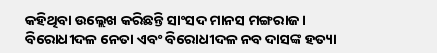କହିଥିବା ଉଲ୍ଲେଖ କରିଛନ୍ତି ସାଂସଦ ମାନସ ମଙ୍ଗରାଜ। ବିରୋଧୀଦଳ ନେତା ଏବଂ ବିରୋଧୀଦଳ ନବ ଦାସଙ୍କ ହତ୍ୟା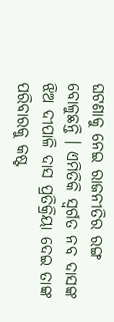ଘଟଣାକୁ ନେଇ ରାଜନୀତିର ରଙ୍ଗ ବୋଳୁଛନ୍ତି । ଏମିତିକି ସ୍ୱର୍ଗତ ନବ ଦାସଙ୍କ ଝିଅ ଦୀପାଳି ଦାସ ପ୍ରତିକ୍ରିୟା ଦେଇ ତାଙ୍କ ପରିବାରକୁ କଷ୍ଟ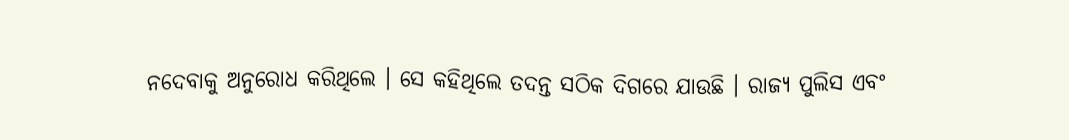ନଦେବାକୁ ଅନୁରୋଧ କରିଥିଲେ । ସେ କହିଥିଲେ ତଦନ୍ତ ସଠିକ ଦିଗରେ ଯାଉଛି । ରାଜ୍ୟ ପୁଲିସ ଏବଂ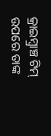କ୍ରାଇମ୍ବ୍ରାଞ୍ଚ ଟିମ୍ ଉପରେ ତାଙ୍କ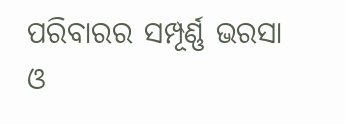ପରିବାରର ସମ୍ପୂର୍ଣ୍ଣ ଭରସା ଓ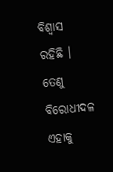ବିଶ୍ୱାସ ରହିଛି । ତେଣୁ ବିରୋଧୀଦଳ ଏହାକୁ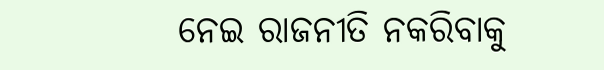ନେଇ ରାଜନୀତି ନକରିବାକୁ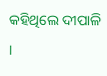କହିଥିଲେ ଦୀପାଳି ।